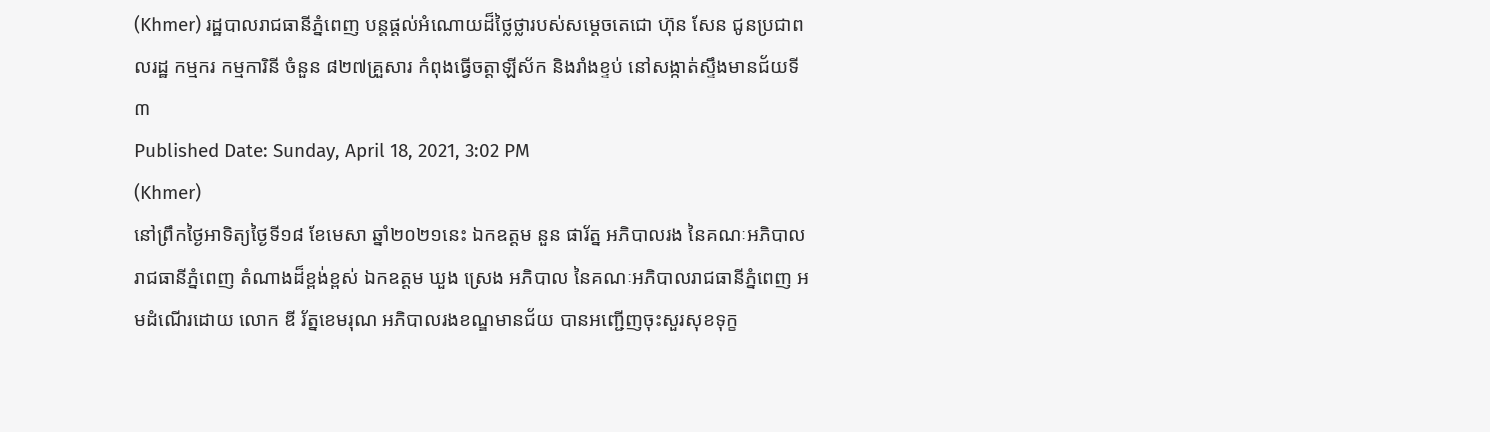(Khmer) រដ្ឋបាលរាជធានីភ្នំពេញ បន្តផ្តល់អំណោយដ៏ថ្លៃថ្លារបស់សម្ដេចតេជោ ហ៊ុន សែន ជូនប្រជាពលរដ្ឋ កម្មករ កម្មការិនី ចំនួន ៨២៧គ្រួសារ កំពុងធ្វើចត្តាឡីស័ក និងរាំងខ្ទប់ នៅសង្កាត់ស្ទឹងមានជ័យទី៣
Published Date: Sunday, April 18, 2021, 3:02 PM
(Khmer)
នៅព្រឹកថ្ងៃអាទិត្យថ្ងៃទី១៨ ខែមេសា ឆ្នាំ២០២១នេះ ឯកឧត្តម នួន ផារ័ត្ន អភិបាលរង នៃគណៈអភិបាលរាជធានីភ្នំពេញ តំណាងដ៏ខ្ពង់ខ្ពស់ ឯកឧត្តម ឃួង ស្រេង អភិបាល នៃគណៈអភិបាលរាជធានីភ្នំពេញ អមដំណើរដោយ លោក ឌី រ័ត្នខេមរុណ អភិបាលរងខណ្ឌមានជ័យ បានអញ្ជើញចុះសួរសុខទុក្ខ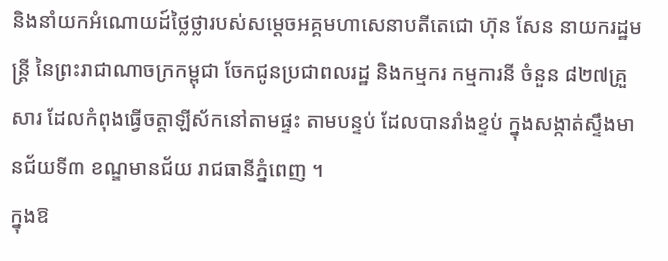និងនាំយកអំណោយដ៍ថ្លៃថ្លារបស់សម្តេចអគ្គមហាសេនាបតីតេជោ ហ៊ុន សែន នាយករដ្ឋមន្ត្រី នៃព្រះរាជាណាចក្រកម្ពុជា ចែកជូនប្រជាពលរដ្ឋ និងកម្មករ កម្មការនី ចំនួន ៨២៧គ្រួសារ ដែលកំពុងធ្វើចត្តាឡីស័កនៅតាមផ្ទះ តាមបន្ទប់ ដែលបានរាំងខ្ទប់ ក្នុងសង្កាត់ស្ទឹងមានជ័យទី៣ ខណ្ឌមានជ័យ រាជធានីភ្នំពេញ ។
ក្នុងឱ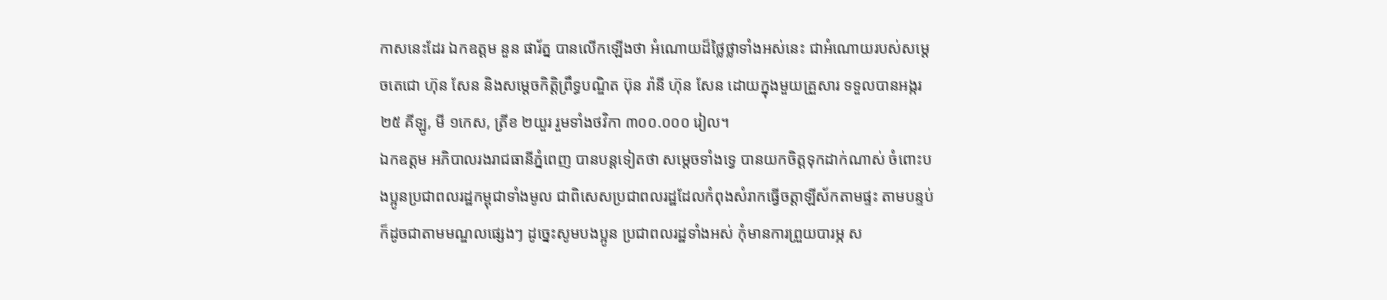កាសនេះដែរ ឯកឧត្តម នួន ផារ័ត្ន បានលើកឡើងថា អំណោយដ៏ថ្លៃថ្លាទាំងអស់នេះ ជាអំណោយរបស់សម្តេចតេជោ ហ៊ុន សែន និងសម្តេចកិត្តិព្រឹទ្ធបណ្ឌិត ប៊ុន រ៉ានី ហ៊ុន សែន ដោយក្នុងមួយគ្រួសារ ទទួលបានអង្ករ ២៥ គីឡូ, មី ១កេស, ត្រីខ ២យួរ រួមទាំងថវិកា ៣០០.០០០ រៀល។
ឯកឧត្តម អភិបាលរងរាជធានីភ្នំពេញ បានបន្តទៀតថា សម្ដេចទាំងទ្វេ បានយកចិត្តទុកដាក់ណាស់ ចំពោះបងប្អូនប្រជាពលរដ្ឋកម្ពុជាទាំងមូល ជាពិសេសប្រជាពលរដ្ឋដែលកំពុងសំរាកធ្វើចត្តាឡីស័កតាមផ្ទះ តាមបន្ទប់ ក៏ដូចជាតាមមណ្ឌលផ្សេងៗ ដូច្នេះសូមបងប្អូន ប្រជាពលរដ្ឋទាំងអស់ កុំមានការព្រួយបារម្ភ ស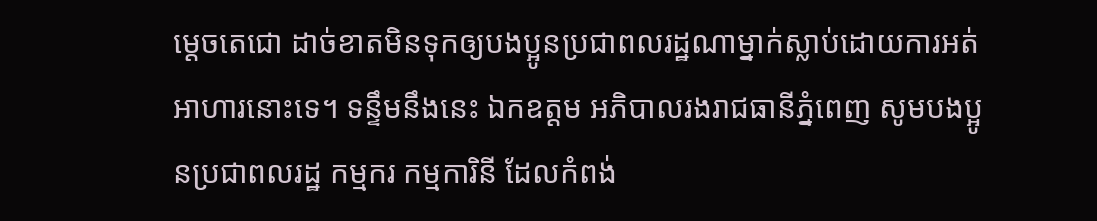ម្តេចតេជោ ដាច់ខាតមិនទុកឲ្យបងប្អូនប្រជាពលរដ្ឋណាម្នាក់ស្លាប់ដោយការអត់អាហារនោះទេ។ ទន្ទឹមនឹងនេះ ឯកឧត្ដម អភិបាលរងរាជធានីភ្នំពេញ សូមបងប្អូនប្រជាពលរដ្ឋ កម្មករ កម្មការិនី ដែលកំពង់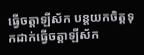ធ្វើចត្តាឡីស័ក បន្តយកចិត្តទុកដាក់ធ្វើចត្តាឡីស័ក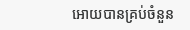អោយបានគ្រប់ចំនួន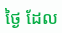ថ្ងៃ ដែល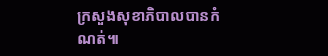ក្រសួងសុខាភិបាលបានកំណត់៕